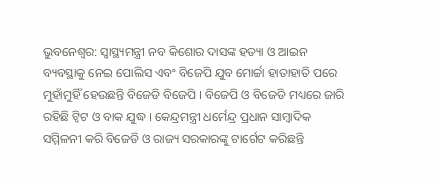ଭୁବନେଶ୍ବର: ସ୍ୱାସ୍ଥ୍ୟମନ୍ତ୍ରୀ ନବ କିଶୋର ଦାସଙ୍କ ହତ୍ୟା ଓ ଆଇନ ବ୍ୟବସ୍ଥାକୁ ନେଇ ପୋଲିସ ଏବଂ ବିଜେପି ଯୁବ ମୋର୍ଚ୍ଚା ହାତାହାତି ପରେ ମୁହାଁମୁହିଁ ହେଉଛନ୍ତି ବିଜେଡି ବିଜେପି । ବିଜେପି ଓ ବିଜେଡି ମଧ୍ୟରେ ଜାରି ରହିଛି ଟ୍ୱିଟ ଓ ବାକ ଯୁଦ୍ଧ । କେନ୍ଦ୍ରମନ୍ତ୍ରୀ ଧର୍ମେନ୍ଦ୍ର ପ୍ରଧାନ ସାମ୍ବାଦିକ ସମ୍ମିଳନୀ କରି ବିଜେଡି ଓ ରାଜ୍ୟ ସରକାରଙ୍କୁ ଟାର୍ଗେଟ କରିଛନ୍ତି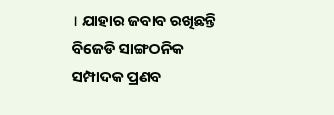। ଯାହାର ଜବାବ ରଖିଛନ୍ତି ବିଜେଡି ସାଙ୍ଗଠନିକ ସମ୍ପାଦକ ପ୍ରଣବ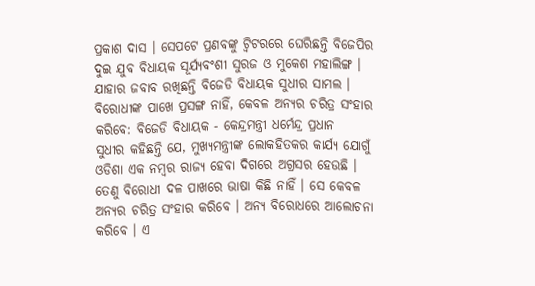ପ୍ରକାଶ ଦାସ । ସେପଟେ ପ୍ରଣବଙ୍କୁ ଟ୍ୱିଟରରେ ଘେରିଛନ୍ତି ବିଜେପିର ଦୁଇ ଯୁବ ବିଧାୟକ ସୂର୍ଯ୍ୟବଂଶୀ ସୁରଜ ଓ ମୁକେଶ ମହାଲିଙ୍ଗ । ଯାହାର ଜବାବ ରଖିଛନ୍ତି ବିଜେଡି ବିଧାୟକ ସୁଧୀର ସାମଲ ।
ବିରୋଧୀଙ୍କ ପାଖେ ପ୍ରସଙ୍ଗ ନାହିଁ, କେବଳ ଅନ୍ୟର ଚରିତ୍ର ସଂହାର କରିବେ: ବିଜେଡି ବିଧାୟକ - କେନ୍ଦ୍ରମନ୍ତ୍ରୀ ଧର୍ମେନ୍ଦ୍ର ପ୍ରଧାନ
ସୁଧୀର କହିଛନ୍ତି ଯେ, ମୁଖ୍ୟମନ୍ତ୍ରୀଙ୍କ ଲୋକହିତକର କାର୍ଯ୍ୟ ଯୋଗୁଁ ଓଡିଶା ଏକ ନମ୍ବର ରାଜ୍ୟ ହେବା ଦିଗରେ ଅଗ୍ରସର ହେଉଛି । ତେଣୁ ବିରୋଧୀ ଦଳ ପାଖରେ ଭାଷା କିଛି ନାହିଁ । ସେ କେବଳ ଅନ୍ୟର ଚରିତ୍ର ସଂହାର କରିବେ । ଅନ୍ୟ ବିରୋଧରେ ଆଲୋଚନା କରିବେ । ଏ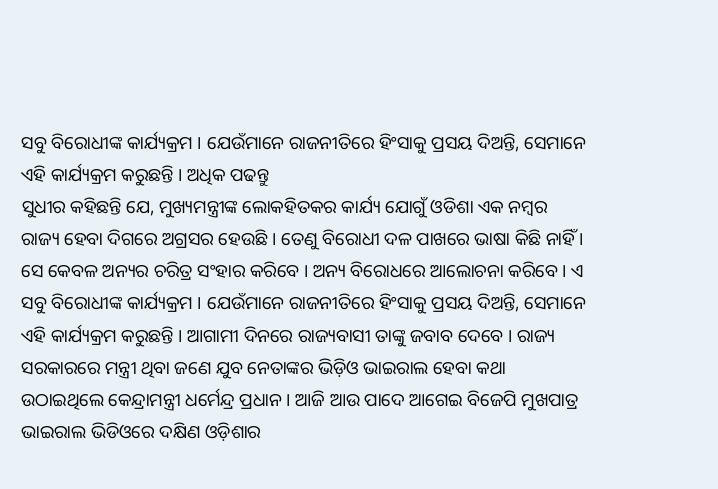ସବୁ ବିରୋଧୀଙ୍କ କାର୍ଯ୍ୟକ୍ରମ । ଯେଉଁମାନେ ରାଜନୀତିରେ ହିଂସାକୁ ପ୍ରସୟ ଦିଅନ୍ତି, ସେମାନେ ଏହି କାର୍ଯ୍ୟକ୍ରମ କରୁଛନ୍ତି । ଅଧିକ ପଢନ୍ତୁ
ସୁଧୀର କହିଛନ୍ତି ଯେ, ମୁଖ୍ୟମନ୍ତ୍ରୀଙ୍କ ଲୋକହିତକର କାର୍ଯ୍ୟ ଯୋଗୁଁ ଓଡିଶା ଏକ ନମ୍ବର ରାଜ୍ୟ ହେବା ଦିଗରେ ଅଗ୍ରସର ହେଉଛି । ତେଣୁ ବିରୋଧୀ ଦଳ ପାଖରେ ଭାଷା କିଛି ନାହିଁ । ସେ କେବଳ ଅନ୍ୟର ଚରିତ୍ର ସଂହାର କରିବେ । ଅନ୍ୟ ବିରୋଧରେ ଆଲୋଚନା କରିବେ । ଏ ସବୁ ବିରୋଧୀଙ୍କ କାର୍ଯ୍ୟକ୍ରମ । ଯେଉଁମାନେ ରାଜନୀତିରେ ହିଂସାକୁ ପ୍ରସୟ ଦିଅନ୍ତି, ସେମାନେ ଏହି କାର୍ଯ୍ୟକ୍ରମ କରୁଛନ୍ତି । ଆଗାମୀ ଦିନରେ ରାଜ୍ୟବାସୀ ତାଙ୍କୁ ଜବାବ ଦେବେ । ରାଜ୍ୟ ସରକାରରେ ମନ୍ତ୍ରୀ ଥିବା ଜଣେ ଯୁବ ନେତାଙ୍କର ଭିଡ଼ିଓ ଭାଇରାଲ ହେବା କଥା ଉଠାଇଥିଲେ କେନ୍ଦ୍ରାମନ୍ତ୍ରୀ ଧର୍ମେନ୍ଦ୍ର ପ୍ରଧାନ । ଆଜି ଆଉ ପାଦେ ଆଗେଇ ବିଜେପି ମୁଖପାତ୍ର ଭାଇରାଲ ଭିଡିଓରେ ଦକ୍ଷିଣ ଓଡ଼ିଶାର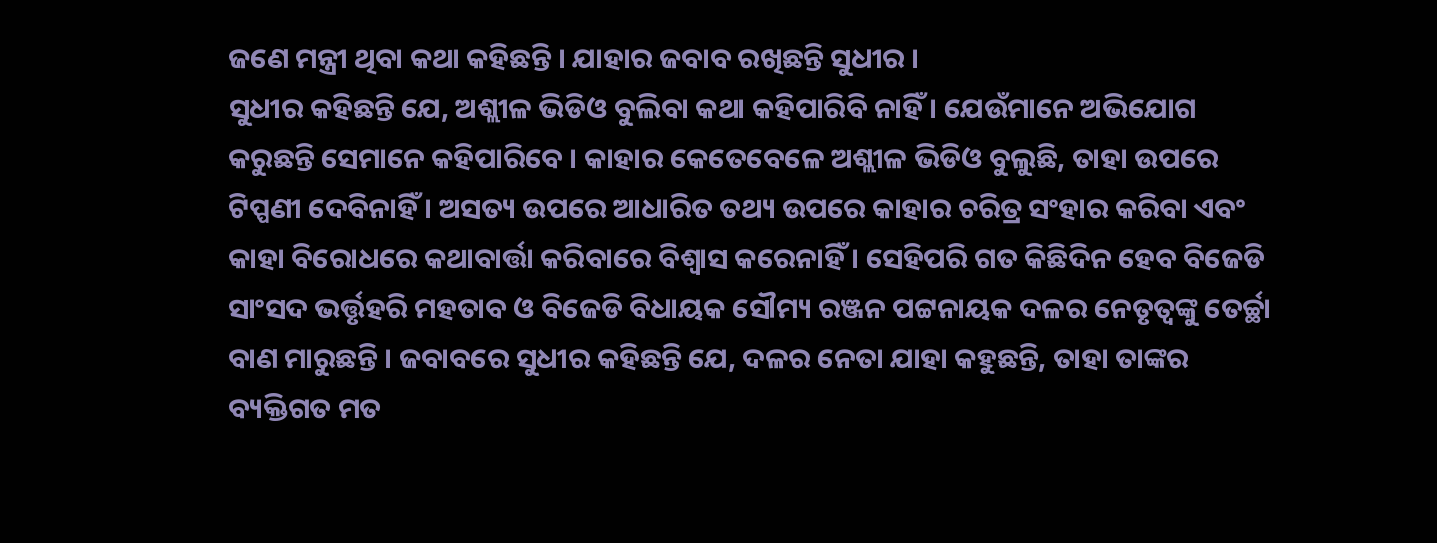ଜଣେ ମନ୍ତ୍ରୀ ଥିବା କଥା କହିଛନ୍ତି । ଯାହାର ଜବାବ ରଖିଛନ୍ତି ସୁଧୀର ।
ସୁଧୀର କହିଛନ୍ତି ଯେ, ଅଶ୍ଲୀଳ ଭିଡିଓ ବୁଲିବା କଥା କହିପାରିବି ନାହିଁ । ଯେଉଁମାନେ ଅଭିଯୋଗ କରୁଛନ୍ତି ସେମାନେ କହିପାରିବେ । କାହାର କେତେବେଳେ ଅଶ୍ଲୀଳ ଭିଡିଓ ବୁଲୁଛି, ତାହା ଉପରେ ଟିପ୍ପଣୀ ଦେବିନାହିଁ । ଅସତ୍ୟ ଉପରେ ଆଧାରିତ ତଥ୍ୟ ଉପରେ କାହାର ଚରିତ୍ର ସଂହାର କରିବା ଏବଂ କାହା ବିରୋଧରେ କଥାବାର୍ତ୍ତା କରିବାରେ ବିଶ୍ୱାସ କରେନାହିଁ । ସେହିପରି ଗତ କିଛିଦିନ ହେବ ବିଜେଡି ସାଂସଦ ଭର୍ତ୍ତୃହରି ମହତାବ ଓ ବିଜେଡି ବିଧାୟକ ସୌମ୍ୟ ରଞ୍ଜନ ପଟ୍ଟନାୟକ ଦଳର ନେତୃତ୍ୱଙ୍କୁ ତେର୍ଚ୍ଛା ବାଣ ମାରୁଛନ୍ତି । ଜବାବରେ ସୁଧୀର କହିଛନ୍ତି ଯେ, ଦଳର ନେତା ଯାହା କହୁଛନ୍ତି, ତାହା ତାଙ୍କର ବ୍ୟକ୍ତିଗତ ମତ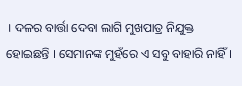। ଦଳର ବାର୍ତ୍ତା ଦେବା ଲାଗି ମୁଖପାତ୍ର ନିଯୁକ୍ତ ହୋଇଛନ୍ତି । ସେମାନଙ୍କ ମୁହଁରେ ଏ ସବୁ ବାହାରି ନାହିଁ ।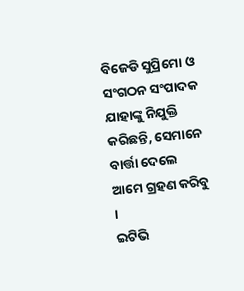ବିଜେଡି ସୁପ୍ରିମୋ ଓ ସଂଗଠନ ସଂପାଦକ ଯାହାଙ୍କୁ ନିଯୁକ୍ତି କରିଛନ୍ତି, ସେମାନେ ବାର୍ତ୍ତା ଦେଲେ ଆମେ ଗ୍ରହଣ କରିବୁ ।
ଇଟିଭି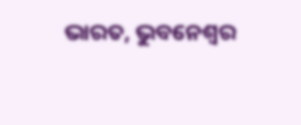ଭାରତ, ଭୁବନେଶ୍ବର